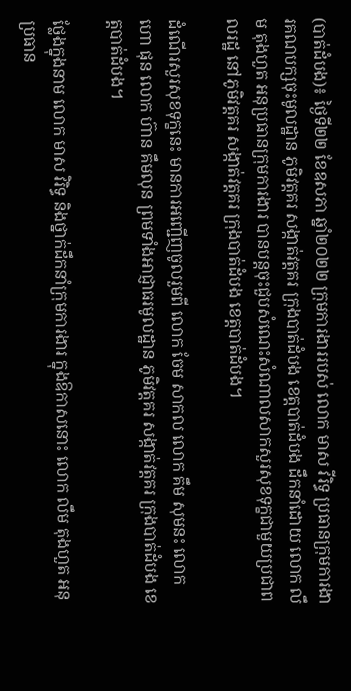(បាត់ដំបង)៖ ថ្ងៃទី២២ ខែឧសភា ឆ្នាំ២០២២ ក្រុមការងាររបស់ លោក មាស វីរិទ្ធ ប្រធានក្រុមការងារគណបក្សចុះមូលដ្ឋាន ភូមិវត្តគរ សង្កាត់វត្តគរ ក្រុងបាត់ដំបង ខេត្តបាត់ដំបង ដឹកនាំដោយ លោក លឹម តុងហួត អនុប្រធានក្រុមការងារ បានបន្តចុះជួបសំណេះសំណាលសាកសួរសុខទុក្ខជាមួយប្រជាពលរដ្ឋ នៅភូមិវត្តគរ សង្កាត់វត្តគរ ក្រុងបាត់ដំបង ខេត្តបាត់ដំបង។

ដំណើរសួរសុខទុក្ខនេះ មានការអញ្ជើញចូលរួមពី លោក ចែម សាកល លោក គឹម សុមនះ លោក ហោ ផុន លោក ហ៊ាន គឹមលុន ព្រមទាំងអាជ្ញាធរមូលដ្ឋាន ភូមិវត្តគរ សង្កាត់វត្តគរ ក្រុងបាត់ដំបង ខេត្តបាត់ដំបង។

ថ្លែងក្នុងនាម លោក មាស វិរិទ្ធ និងថ្នាក់ដឹកនាំក្រុមការងារ ក្នុងឱកាសនោះ លោក លឹម តុងហួត អនុប្រធាន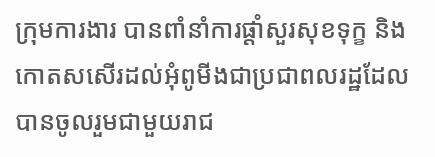ក្រុមការងារ បានពាំនាំការផ្តាំសួរសុខទុក្ខ និងកោតសសើរដល់អុំពូមីងជាប្រជាពលរដ្ឋដែលបានចូលរួមជាមួយរាជ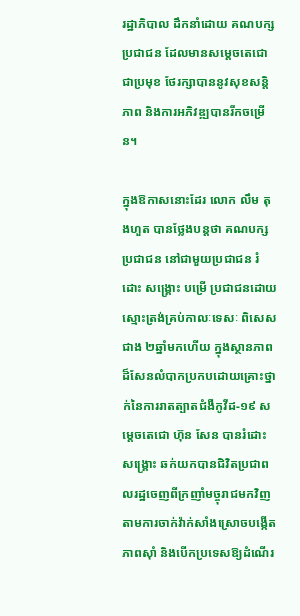រដ្ឋាភិបាល ដឹកនាំដោយ គណបក្សប្រជាជន ដែលមានសម្តេចតេជោជាប្រមុខ ថែរក្សាបាននូវសុខសន្តិភាព និងការអភិវឌ្ឍបានរីកចម្រើន។

ក្នុងឱកាសនោះដែរ លោក លឹម តុងហួត បានថ្លែងបន្តថា គណបក្សប្រជាជន នៅជាមួយប្រជាជន រំដោះ សង្រ្គោះ បម្រើ ប្រជាជនដោយស្មោះត្រង់គ្រប់កាលៈទេសៈ ពិសេសជាង ២ឆ្នាំមកហើយ ក្នុងស្ថានភាពដ៏សែនលំបាកប្រកបដោយគ្រោះថ្នាក់នៃការរាតត្បាតជំងឺកូវីដ-១៩ សម្តេចតេជោ ហ៊ុន សែន បានរំដោះសង្រ្គោះ ឆក់យកបានជិវិតប្រជាពលរដ្ឋចេញពីក្រញាំមច្ចុរាជមកវិញ តាមការចាក់វ៉ាក់សាំងស្រោចបង្កើតភាពស៊ាំ និងបើកប្រទេសឱ្យដំណើរ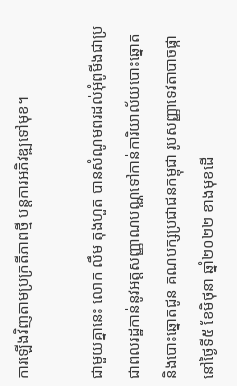ការឡើងវិញតាមប្រក្រតីភាពថ្មី បន្តការអភិវឌ្ឍទៅមុខ។

ជាមួយគ្នានេះ លោក លឹម តុងហួត បានសំណូមពរដល់អុំពូមីងជាប្រជាពលរដ្ឋកាន់នូវអត្តសញ្ញាណបណ្ណទៅកាន់ការិយាល័យបោះឆ្នោត និងបោះឆ្នោតជូន គណបក្សប្រជាជនកម្ពុជា រូបសញ្ញាទេវតាបាចផ្កា នៅថ្ងៃទី៥ ខែមិថុនា ឆ្នាំ២០២២ ខាងមុខដើ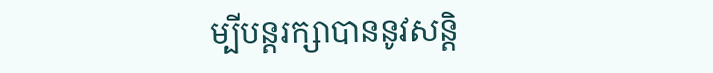ម្បីបន្តរក្សាបាននូវសន្តិ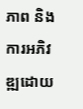ភាព និងការអភិវឌ្ឍដោយ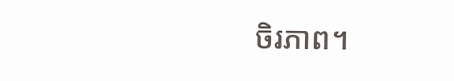ចិរភាព។